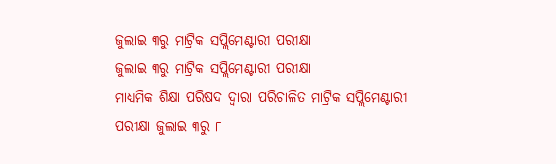ଜୁଲାଇ ୩ରୁ ମାଟ୍ରିକ ସପ୍ଲିମେଣ୍ଟାରୀ ପରୀକ୍ଷା
ଜୁଲାଇ ୩ରୁ ମାଟ୍ରିକ ସପ୍ଲିମେଣ୍ଟାରୀ ପରୀକ୍ଷା
ମାଧ୍ୟମିକ ଶିକ୍ଷା ପରିଷଦ ଦ୍ୱାରା ପରିଚାଳିତ ମାଟ୍ରିକ ସପ୍ଲିମେଣ୍ଟାରୀ ପରୀକ୍ଷା ଜୁଲାଇ ୩ରୁ ୮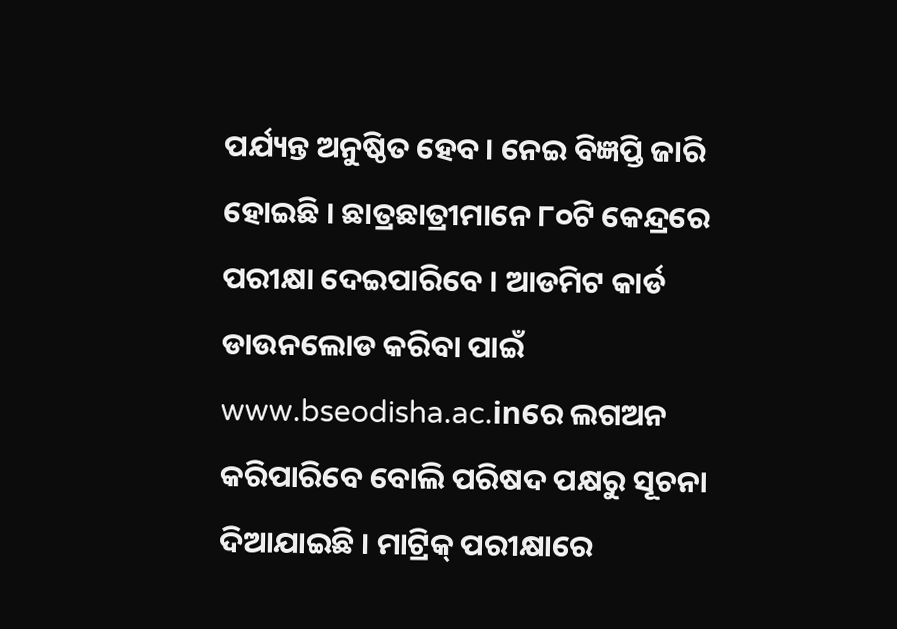ପର୍ଯ୍ୟନ୍ତ ଅନୁଷ୍ଠିତ ହେବ। ନେଇ ବିଜ୍ଞପ୍ତି ଜାରି ହୋଇଛି । ଛାତ୍ରଛାତ୍ରୀମାନେ ୮୦ଟି କେନ୍ଦ୍ରରେ ପରୀକ୍ଷା ଦେଇପାରିବେ । ଆଡମିଟ କାର୍ଡ ଡାଉନଲୋଡ କରିବା ପାଇଁ www.bseodisha.ac.inରେ ଲଗଅନ କରିପାରିବେ ବୋଲି ପରିଷଦ ପକ୍ଷରୁ ସୂଚନା ଦିଆଯାଇଛି । ମାଟ୍ରିକ୍ ପରୀକ୍ଷାରେ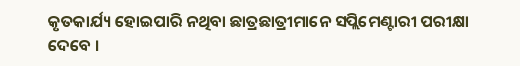କୃତକାର୍ଯ୍ୟ ହୋଇପାରି ନଥିବା ଛାତ୍ରଛାତ୍ରୀମାନେ ସପ୍ଲିମେଣ୍ଟାରୀ ପରୀକ୍ଷା ଦେବେ ।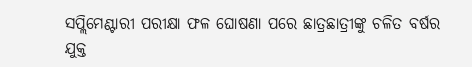ସପ୍ଲିମେଣ୍ଟାରୀ ପରୀକ୍ଷା ଫଳ ଘୋଷଣା ପରେ ଛାତ୍ରଛାତ୍ରୀଙ୍କୁ ଚଳିତ ବର୍ଷର ଯୁକ୍ତ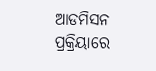ଆଡମିସନ ପ୍ରକ୍ରିୟାରେ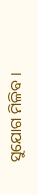ସୁଯୋଗ ମିଳିବ ।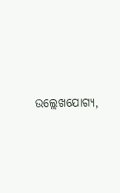ଉଲ୍ଲେଖଯୋଗ୍ୟ,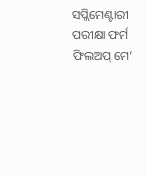ସପ୍ଲିମେଣ୍ଟାରୀ ପରୀକ୍ଷା ଫର୍ମ ଫିଲଅପ୍ ମେ’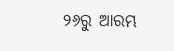୨୬ରୁ ଆରମ୍ଭ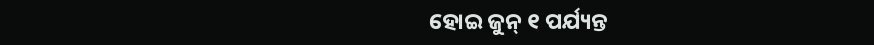ହୋଇ ଜୁନ୍ ୧ ପର୍ଯ୍ୟନ୍ତ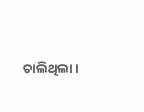ଚାଲିଥିଲା ।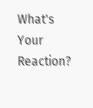What's Your Reaction?